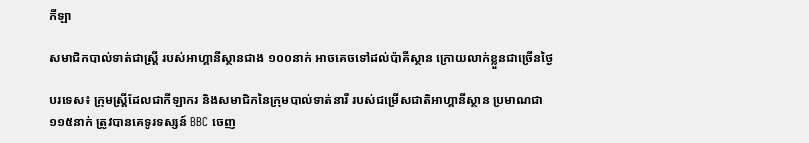កីឡា

សមាជិកបាល់ទាត់ជាស្ត្រី របស់អាហ្គានីស្ថានជាង ១០០នាក់ អាចគេចទៅដល់ប៉ាគីស្ថាន ក្រោយលាក់ខ្លួនជាច្រើនថ្ងៃ

បរទេស៖ ក្រុមស្ត្រីដែលជាកីឡាករ និងសមាជិកនៃក្រុមបាល់ទាត់នារី របស់ជម្រើសជាតិអាហ្គានីស្ថាន ប្រមាណជា ១១៥នាក់ ត្រូវបានគេទូរទស្សន៍ BBC ចេញ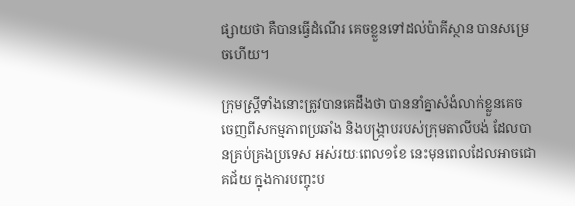ផ្សាយថា គឺបានធ្វើដំណើរ គេចខ្លួនទៅដល់ប៉ាគីស្ថាន បានសម្រេចហើយ។

ក្រុមស្ត្រីទាំងនោះត្រូវបានគេដឹងថា បាននាំគ្នាសំងំលាក់ខ្លួនគេច ចេញពីសកម្មភាពប្រឆាំង និងបង្ក្រាបរបស់ក្រុមតាលីបង់ ដែលបានគ្រប់គ្រងប្រទេស អស់រយៈពេល១ខែ នេះមុនពេលដែលអាចជោគជ័យ ក្នុងការបញ្ចុះប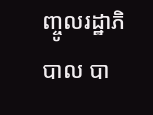ញ្ចូលរដ្ឋាភិបាល បា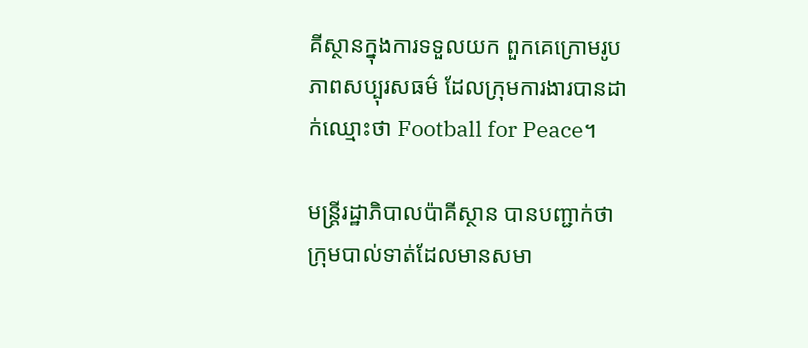គីស្ថានក្នុងការទទួលយក ពួកគេក្រោមរូបភាពសប្បុរសធម៌ ដែលក្រុមការងារបានដាក់ឈ្មោះថា Football for Peace។

មន្ត្រីរដ្ឋាភិបាលប៉ាគីស្ថាន បានបញ្ជាក់ថា ក្រុមបាល់ទាត់ដែលមានសមា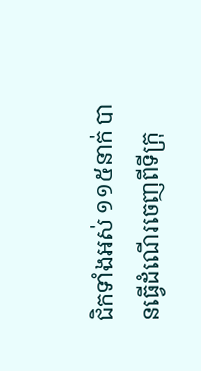ជិកទាំងអស់ ១១៥នាក់ បានធ្វើដំណើរចេញពីទីក្រុ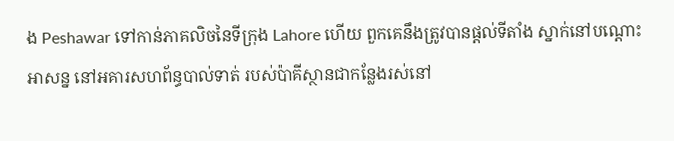ង Peshawar ទៅកាន់ភាគលិចនៃទីក្រុង Lahore ហើយ ពួកគេនឹងត្រូវបានផ្តល់ទីតាំង ស្នាក់នៅបណ្តោះអាសន្ន នៅអគារសហព័ន្ធបាល់ទាត់ របស់ប៉ាគីស្ថានជាកន្លែងរស់នៅ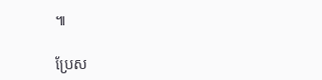៕

ប្រែស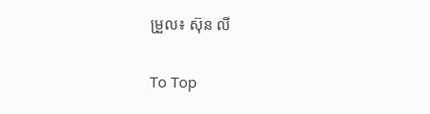ម្រួល៖ ស៊ុន លី

To Top